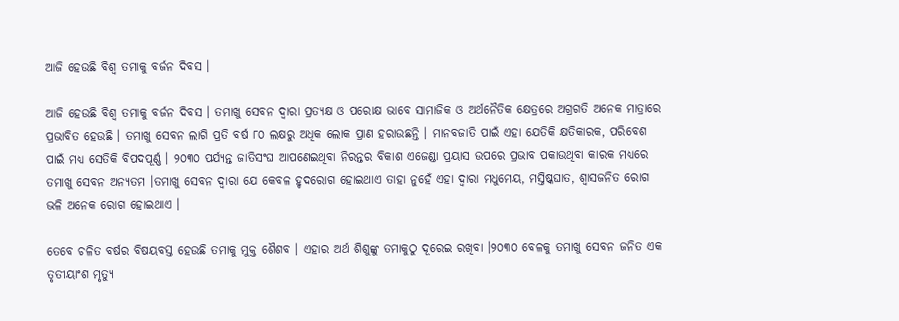ଆଜି ହେଉଛି ବିଶ୍ୱ ତମାକୁ ବର୍ଜନ ଦିବସ ।

ଆଜି ହେଉଛି ବିଶ୍ୱ ତମାକୁ ବର୍ଜନ ଦିବସ । ତମାଖୁ ସେବନ ଦ୍ୱାରା ପ୍ରତ୍ୟକ୍ଷ ଓ ପରୋକ୍ଷ ଭାବେ ସାମାଜିକ ଓ ଅର୍ଥନୈତିକ କ୍ଷେତ୍ରରେ ଅଗ୍ରଗତି ଅନେକ ମାତ୍ରାରେ ପ୍ରଭାବିତ ହେଉଛି । ତମାଖୁ ସେବନ ଲାଗି ପ୍ରତି ବର୍ଷ ୮୦ ଲକ୍ଷରୁ ଅଧିକ ଲୋକ ପ୍ରାଣ ହରାଉଛନ୍ତି । ମାନବଜାତି ପାଇଁ ଏହା ଯେତିକି କ୍ଷତିକାରକ, ପରିବେଶ ପାଇଁ ମଧ୍ୟ ସେତିକି ବିପଦପୂର୍ଣ୍ଣ । ୨୦୩୦ ପର୍ଯ୍ୟନ୍ତ ଜାତିସଂଘ ଆପଣେଇଥିବା ନିରନ୍ତର ବିକାଶ ଏଜେଣ୍ଡା ପ୍ରୟାସ ଉପରେ ପ୍ରଭାବ ପକାଉଥିବା କାରକ ମଧ୍ୟରେ ତମାଖୁ ସେବନ ଅନ୍ୟତମ ।ତମାଖୁ ସେବନ ଦ୍ୱାରା ଯେ କେବଳ ହୃଦରୋଗ ହୋଇଥାଏ ତାହା ନୁହେଁ ଏହା ଦ୍ୱାରା ମଧୁମେୟ, ମସ୍ତିଷ୍କଘାତ, ଶ୍ୱାସଜନିତ ରୋଗ ଭଳି ଅନେକ ରୋଗ ହୋଇଥାଏ ।

ତେବେ ଚଳିତ ବର୍ଷର ବିଷୟବସ୍ତ ହେଉଛି ତମାକୁ ମୁକ୍ତ ଶୈଶବ । ଏହାର ଅର୍ଥ ଶିଶୁଙ୍କୁ ତମାକୁଠୁ ଦୂରେଇ ରଖିବା ।୨୦୩୦ ବେଳକୁ ତମାଖୁ ସେବନ ଜନିତ ଏକ ତୃତୀୟାଂଶ ମୃତ୍ୟୁ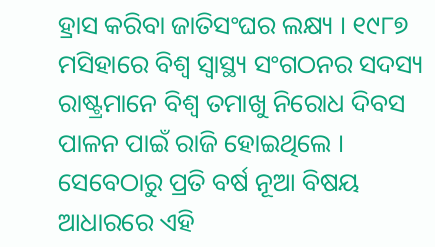ହ୍ରାସ କରିବା ଜାତିସଂଘର ଲକ୍ଷ୍ୟ । ୧୯୮୭ ମସିହାରେ ବିଶ୍ୱ ସ୍ୱାସ୍ଥ୍ୟ ସଂଗଠନର ସଦସ୍ୟ ରାଷ୍ଟ୍ରମାନେ ବିଶ୍ୱ ତମାଖୁ ନିରୋଧ ଦିବସ ପାଳନ ପାଇଁ ରାଜି ହୋଇଥିଲେ । ସେବେଠାରୁ ପ୍ରତି ବର୍ଷ ନୂଆ ବିଷୟ ଆଧାରରେ ଏହି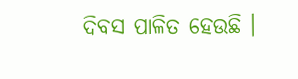ଦିବସ ପାଳିତ ହେଉଛି ।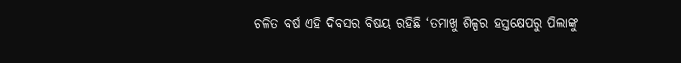ଚଳିତ ବର୍ଷ ଏହି ଦିବସର ବିଷୟ ରହିଛି ‘ତମାଖୁ ଶିଳ୍ପର ହସ୍ତକ୍ଷେପରୁ ପିଲାଙ୍କୁ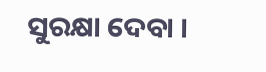ସୁରକ୍ଷା ଦେବା ।